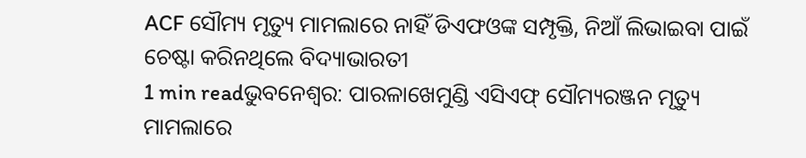ACF ସୌମ୍ୟ ମୃତ୍ୟୁ ମାମଲାରେ ନାହିଁ ଡିଏଫଓଙ୍କ ସମ୍ପୃକ୍ତି, ନିଆଁ ଲିଭାଇବା ପାଇଁ ଚେଷ୍ଟା କରିନଥିଲେ ବିଦ୍ୟାଭାରତୀ
1 min readଭୁବନେଶ୍ୱର: ପାରଳାଖେମୁଣ୍ଡି ଏସିଏଫ୍ ସୌମ୍ୟରଞ୍ଜନ ମୃତ୍ୟୁ ମାମଲାରେ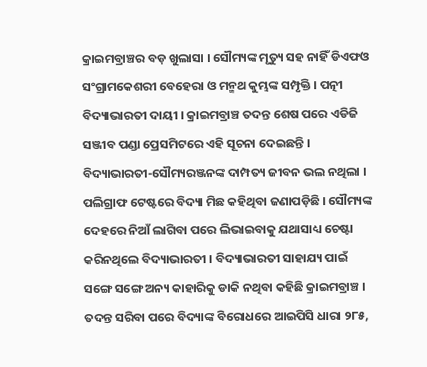କ୍ରାଇମବ୍ରାଞ୍ଚର ବଡ଼ ଖୁଲାସା । ସୌମ୍ୟଙ୍କ ମୃତ୍ୟୁ ସହ ନାହିଁ ଡିଏଫଓ ସଂଗ୍ରାମକେଶରୀ ବେହେରା ଓ ମନ୍ମଥ କୁମ୍ଭଙ୍କ ସମ୍ପୃକ୍ତି । ପତ୍ନୀ ବିଦ୍ୟାଭାରତୀ ଦାୟୀ । କ୍ରାଇମବ୍ରାଞ୍ଚ ତଦନ୍ତ ଶେଷ ପରେ ଏଡିଜି ସଞ୍ଜୀବ ପଣ୍ଡା ପ୍ରେସମିଟରେ ଏହି ସୂଚନା ଦେଇଛନ୍ତି ।
ବିଦ୍ୟାଭାରତୀ-ସୌମ୍ୟରଞ୍ଜନଙ୍କ ଦାମ୍ପତ୍ୟ ଜୀବନ ଭଲ ନଥିଲା । ପଲିଗ୍ରାଫ ଟେଷ୍ଟରେ ବିଦ୍ୟା ମିଛ କହିଥିବା ଜଣାପଡ଼ିଛି । ସୌମ୍ୟଙ୍କ ଦେହରେ ନିଆଁ ଲାଗିବା ପରେ ଲିଭାଇବାକୁ ଯଥାସାଧ୍ୟ ଚେଷ୍ଟା କରିନଥିଲେ ବିଦ୍ୟାଭାରତୀ । ବିଦ୍ୟାଭାରତୀ ସାହାଯ୍ୟ ପାଇଁ ସଙ୍ଗେ ସଙ୍ଗେ ଅନ୍ୟ କାହାରିକୁ ଡାକି ନଥିବା କହିଛି କ୍ରାଇମବ୍ରାଞ୍ଚ । ତଦନ୍ତ ସରିବା ପରେ ବିଦ୍ୟାଙ୍କ ବିରୋଧରେ ଆଇପିସି ଧାରା ୨୮୫,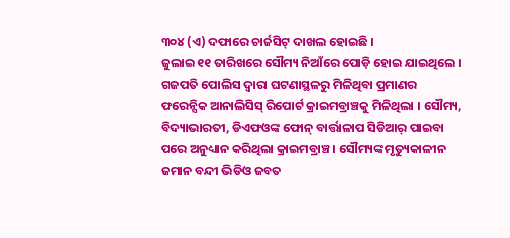୩୦୪ (ଏ) ଦଫାରେ ଚାର୍ଜସିଟ୍ ଦାଖଲ ହୋଇଛି ।
ଜୁଲାଇ ୧୧ ତାରିଖରେ ସୌମ୍ୟ ନିଆଁରେ ପୋଡ଼ି ହୋଇ ଯାଇଥିଲେ । ଗଜପତି ପୋଲିସ ଦ୍ୱାରା ଘଟଣାସ୍ଥଳରୁ ମିଳିଥିବା ପ୍ରମାଣର ଫରେନ୍ସିକ ଆନାଲିସିସ୍ ରିପୋର୍ଟ କ୍ରାଇମବ୍ରାଞ୍ଚକୁ ମିଳିଥିଲା । ସୌମ୍ୟ, ବିଦ୍ୟାଭାରତୀ, ଡିଏଫଓଙ୍କ ଫୋନ୍ ବାର୍ତ୍ତାଳାପ ସିଡିଆର୍ ପାଇବା ପରେ ଅନୁଧ୍ୟାନ କରିଥିଲା କ୍ରାଇମବ୍ରାଞ୍ଚ । ସୌମ୍ୟଙ୍କ ମୃତ୍ୟୁକାଳୀନ ଜମାନ ବନ୍ଦୀ ଭିଡିଓ ଜବତ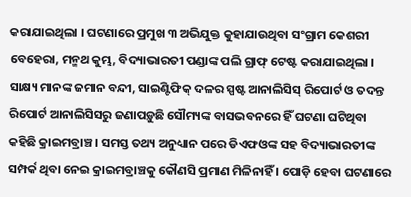କରାଯାଇଥିଲା । ଘଟଣାରେ ପ୍ରମୁଖ ୩ ଅଭିଯୁକ୍ତ କୁହାଯାଉଥିବା ସଂଗ୍ରାମ କେଶରୀ ବେହେରା, ମନ୍ମଥ କୁମ୍ଭ, ବିଦ୍ୟାଭାରତୀ ପଣ୍ଡାଙ୍କ ପଲି ଗ୍ରାଫ୍ ଟେଷ୍ଟ କରାଯାଇଥିଲା ।
ସାକ୍ଷ୍ୟ ମାନଙ୍କ ଜମାନ ବନ୍ଦୀ, ସାଇଣ୍ଟିଫିକ୍ ଦଳର ସ୍ପଷ୍ଟ ଆନାଲିସିସ୍ ରିପୋର୍ଟ ଓ ତଦନ୍ତ ରିପୋର୍ଟ ଆନାଲିସିସରୁ ଜଣାପଡ଼ୁଛି ସୌମ୍ୟଙ୍କ ବାସଭବନରେ ହିଁ ଘଟଣା ଘଟିଥିବା କହିଛି କ୍ରାଇମବ୍ରାଞ୍ଚ । ସମସ୍ତ ତଥ୍ୟ ଅନୁଧ୍ୟାନ ପରେ ଡିଏଫଓଙ୍କ ସହ ବିଦ୍ୟାଭାରତୀଙ୍କ ସମ୍ପର୍କ ଥିବା ନେଇ କ୍ରାଇମବ୍ରାଞ୍ଚକୁ କୌଣସି ପ୍ରମାଣ ମିଳିନାହିଁ । ପୋଡ଼ି ହେବା ଘଟଣାରେ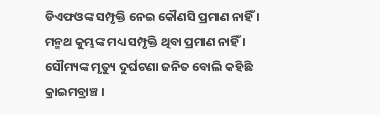ଡିଏଫଓଙ୍କ ସମ୍ପୃକ୍ତି ନେଇ କୌଣସି ପ୍ରମାଣ ନାହିଁ । ମନ୍ମଥ କୁମ୍ଭଙ୍କ ମଧ୍ୟ ସମ୍ପୃକ୍ତି ଥିବା ପ୍ରମାଣ ନାହିଁ । ସୌମ୍ୟଙ୍କ ମୃତ୍ୟୁ ଦୁର୍ଘଟଣା ଜନିତ ବୋଲି କହିଛି କ୍ରାଇମବ୍ରାଞ୍ଚ ।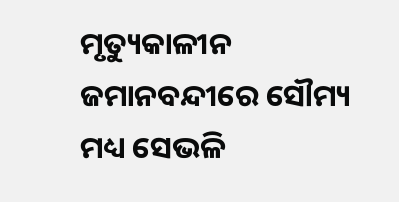ମୃତ୍ୟୁକାଳୀନ ଜମାନବନ୍ଦୀରେ ସୌମ୍ୟ ମଧ୍ୟ ସେଭଳି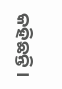କହିଛନ୍ତି ।